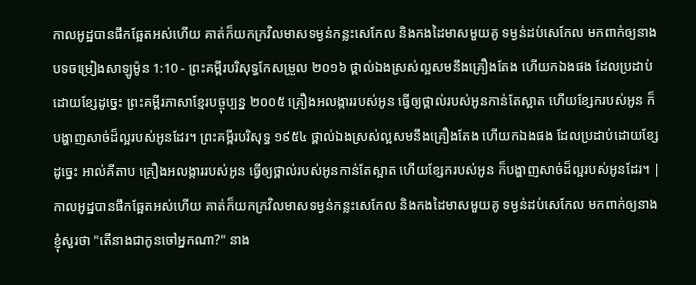កាលអូដ្ឋបានផឹកឆ្អែតអស់ហើយ គាត់ក៏យកក្រវិលមាសទម្ងន់កន្លះសេកែល និងកងដៃមាសមួយគូ ទម្ងន់ដប់សេកែល មកពាក់ឲ្យនាង
បទចម្រៀងសាឡូម៉ូន 1:10 - ព្រះគម្ពីរបរិសុទ្ធកែសម្រួល ២០១៦ ថ្ពាល់ឯងស្រស់ល្អសមនឹងគ្រឿងតែង ហើយកឯងផង ដែលប្រដាប់ដោយខ្សែដូច្នេះ ព្រះគម្ពីរភាសាខ្មែរបច្ចុប្បន្ន ២០០៥ គ្រឿងអលង្ការរបស់អូន ធ្វើឲ្យថ្ពាល់របស់អូនកាន់តែស្អាត ហើយខ្សែករបស់អូន ក៏បង្ហាញសាច់ដ៏ល្អរបស់អូនដែរ។ ព្រះគម្ពីរបរិសុទ្ធ ១៩៥៤ ថ្ពាល់ឯងស្រស់ល្អសមនឹងគ្រឿងតែង ហើយកឯងផង ដែលប្រដាប់ដោយខ្សែដូច្នេះ អាល់គីតាប គ្រឿងអលង្ការរបស់អូន ធ្វើឲ្យថ្ពាល់របស់អូនកាន់តែស្អាត ហើយខ្សែករបស់អូន ក៏បង្ហាញសាច់ដ៏ល្អរបស់អូនដែរ។ |
កាលអូដ្ឋបានផឹកឆ្អែតអស់ហើយ គាត់ក៏យកក្រវិលមាសទម្ងន់កន្លះសេកែល និងកងដៃមាសមួយគូ ទម្ងន់ដប់សេកែល មកពាក់ឲ្យនាង
ខ្ញុំសួរថា "តើនាងជាកូនចៅអ្នកណា?" នាង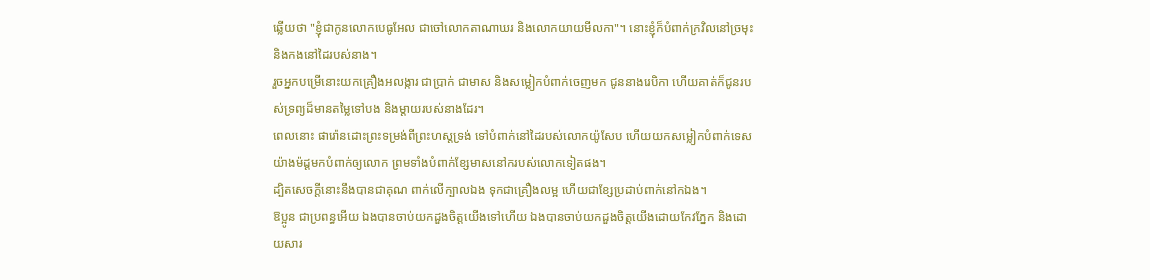ឆ្លើយថា "ខ្ញុំជាកូនលោកបេធូអែល ជាចៅលោកតាណាឃរ និងលោកយាយមីលកា"។ នោះខ្ញុំក៏បំពាក់ក្រវិលនៅច្រមុះ និងកងនៅដៃរបស់នាង។
រួចអ្នកបម្រើនោះយកគ្រឿងអលង្ការ ជាប្រាក់ ជាមាស និងសម្លៀកបំពាក់ចេញមក ជូននាងរេបិកា ហើយគាត់ក៏ជូនរបស់ទ្រព្យដ៏មានតម្លៃទៅបង និងម្តាយរបស់នាងដែរ។
ពេលនោះ ផារ៉ោនដោះព្រះទម្រង់ពីព្រះហស្តទ្រង់ ទៅបំពាក់នៅដៃរបស់លោកយ៉ូសែប ហើយយកសម្លៀកបំពាក់ទេសយ៉ាងម៉ដ្តមកបំពាក់ឲ្យលោក ព្រមទាំងបំពាក់ខ្សែមាសនៅករបស់លោកទៀតផង។
ដ្បិតសេចក្ដីនោះនឹងបានជាគុណ ពាក់លើក្បាលឯង ទុកជាគ្រឿងលម្អ ហើយជាខ្សែប្រដាប់ពាក់នៅកឯង។
ឱប្អូន ជាប្រពន្ធអើយ ឯងបានចាប់យកដួងចិត្តយើងទៅហើយ ឯងបានចាប់យកដួងចិត្តយើងដោយកែវភ្នែក និងដោយសារ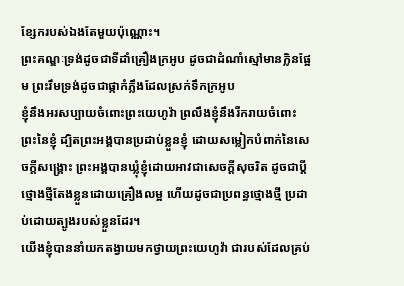ខ្សែករបស់ឯងតែមួយប៉ុណ្ណោះ។
ព្រះគណ្ឌៈទ្រង់ដូចជាទីដាំគ្រឿងក្រអូប ដូចជាដំណាំស្មៅមានក្លិនផ្អែម ព្រះរឹមទ្រង់ដូចជាផ្កាកំភ្លឹងដែលស្រក់ទឹកក្រអូប
ខ្ញុំនឹងអរសប្បាយចំពោះព្រះយេហូវ៉ា ព្រលឹងខ្ញុំនឹងរីករាយចំពោះព្រះនៃខ្ញុំ ដ្បិតព្រះអង្គបានប្រដាប់ខ្លួនខ្ញុំ ដោយសម្លៀកបំពាក់នៃសេចក្ដីសង្គ្រោះ ព្រះអង្គបានឃ្លុំខ្ញុំដោយអាវជាសេចក្ដីសុចរិត ដូចជាប្តីថ្មោងថ្មីតែងខ្លួនដោយគ្រឿងលម្អ ហើយដូចជាប្រពន្ធថ្មោងថ្មី ប្រដាប់ដោយត្បូងរបស់ខ្លួនដែរ។
យើងខ្ញុំបាននាំយកតង្វាយមកថ្វាយព្រះយេហូវ៉ា ជារបស់ដែលគ្រប់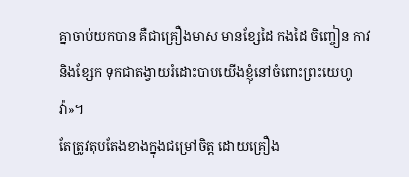គ្នាចាប់យកបាន គឺជាគ្រឿងមាស មានខ្សែដៃ កងដៃ ចិញ្ចៀន កាវ និងខ្សែក ទុកជាតង្វាយរំដោះបាបយើងខ្ញុំនៅចំពោះព្រះយេហូវ៉ា»។
តែត្រូវតុបតែងខាងក្នុងជម្រៅចិត្ត ដោយគ្រឿង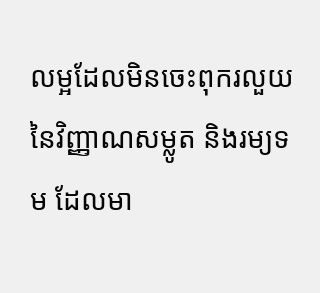លម្អដែលមិនចេះពុករលួយនៃវិញ្ញាណសម្លូត និងរម្យទម ដែលមា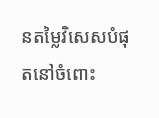នតម្លៃវិសេសបំផុតនៅចំពោះ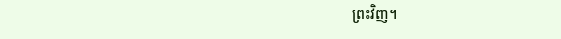ព្រះវិញ។